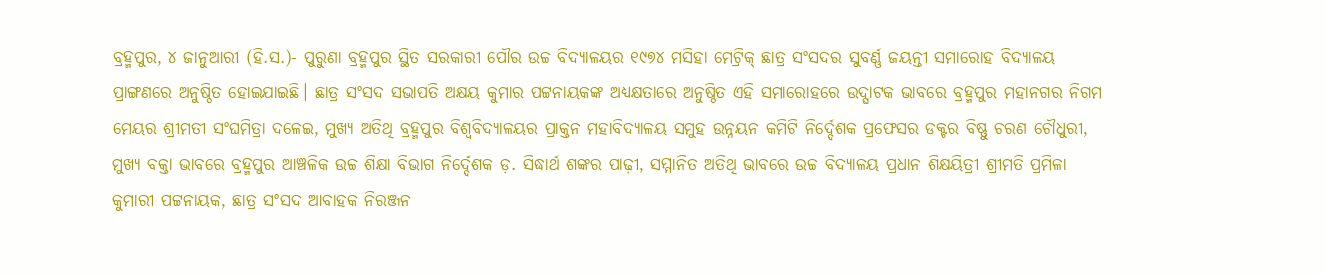ବ୍ରହ୍ମପୁର, ୪ ଜାନୁଆରୀ (ହି.ସ.)- ପୁରୁଣା ବ୍ରହ୍ମପୁର ସ୍ଥିତ ସରକାରୀ ପୌର ଉଚ୍ଚ ବିଦ୍ୟାଳୟର ୧୯୭୪ ମସିହା ମେଟ୍ରିକ୍ ଛାତ୍ର ସଂସଦର ସୁବର୍ଣ୍ଣ ଜୟନ୍ତୀ ସମାରୋହ ବିଦ୍ୟାଳୟ ପ୍ରାଙ୍ଗଣରେ ଅନୁଷ୍ଠିତ ହୋଇଯାଇଛି। ଛାତ୍ର ସଂସଦ ସଭାପତି ଅକ୍ଷୟ କୁମାର ପଟ୍ଟନାୟକଙ୍କ ଅଧ୍ୟକ୍ଷତାରେ ଅନୁଷ୍ଠିତ ଏହି ସମାରୋହରେ ଉଦ୍ଘାଟକ ଭାବରେ ବ୍ରହ୍ମପୁର ମହାନଗର ନିଗମ ମେୟର ଶ୍ରୀମତୀ ସଂଘମିତ୍ରା ଦଳେଇ, ମୁଖ୍ୟ ଅତିଥି ବ୍ରହ୍ମପୁର ବିଶ୍ଵବିଦ୍ୟାଳୟର ପ୍ରାକ୍ତନ ମହାବିଦ୍ୟାଳୟ ସମୁହ ଉନ୍ନୟନ କମିଟି ନିର୍ଦ୍ଦେଶକ ପ୍ରଫେସର ଡକ୍ଟର ବିଷ୍ଣୁ ଚରଣ ଚୌଧୁରୀ, ମୁଖ୍ୟ ବକ୍ତା ଭାବରେ ବ୍ରହ୍ମପୁର ଆଞ୍ଚଳିକ ଉଚ୍ଚ ଶିକ୍ଷା ବିଭାଗ ନିର୍ଦ୍ଦେଶକ ଡ଼. ସିଦ୍ଧାର୍ଥ ଶଙ୍କର ପାଢ଼ୀ, ସମ୍ମାନିତ ଅତିଥି ଭାବରେ ଉଚ୍ଚ ବିଦ୍ୟାଳୟ ପ୍ରଧାନ ଶିକ୍ଷୟିତ୍ରୀ ଶ୍ରୀମତି ପ୍ରମିଳା କୁମାରୀ ପଟ୍ଟନାୟକ, ଛାତ୍ର ସଂସଦ ଆବାହକ ନିରଞ୍ଜନ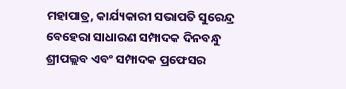ମହାପାତ୍ର, କାର୍ଯ୍ୟକାରୀ ସଭାପତି ସୁରେନ୍ଦ୍ର ବେହେରା ସାଧାରଣ ସମ୍ପାଦକ ଦିନବନ୍ଧୁ ଶ୍ରୀପଲ୍ଲବ ଏବଂ ସମ୍ପାଦକ ପ୍ରଫେସର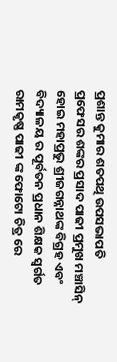ପ୍ରଶାନ୍ତ କୁମାର ଶତପଥି ଉପସଭାପତି ପ୍ରଫେସର ଶଙ୍କର ପ୍ରସାଦ ପାଢୀ ପ୍ରମୁଖ ମଞ୍ଚାସିନ୍ ହୋଇ ମହାପ୍ରଭୁ ଶ୍ରୀଜଗନ୍ନାଥଙ୍କ ବିଗ୍ରହ ଏବଂ ବିଦ୍ୟାଳୟ ର ପୂର୍ବତନ ପ୍ରଧାନ ଶିକ୍ଷକ ସ୍ଵର୍ଗତ ରାମକୃଷ୍ଣ ପାଢୀ ଙ୍କ ଫୋଟୋ ଚିତ୍ର ରେ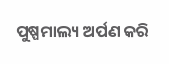ପୁଷ୍ପମାଲ୍ୟ ଅର୍ପଣ କରି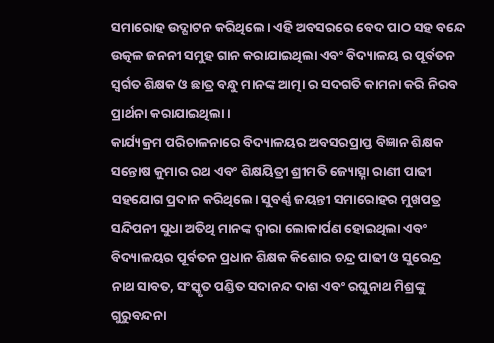ସମାରୋହ ଉଦ୍ଘାଟନ କରିଥିଲେ। ଏହି ଅବସରରେ ବେଦ ପାଠ ସହ ବନ୍ଦେ ଉତ୍କଳ ଜନନୀ ସମୁହ ଗାନ କରାଯାଇଥିଲା ଏବଂ ବିଦ୍ୟାଳୟ ର ପୂର୍ବତନ ସ୍ବର୍ଗତ ଶିକ୍ଷକ ଓ ଛାତ୍ର ବନ୍ଧୁ ମାନଙ୍କ ଆତ୍ମା ର ସଦଗତି କାମନା କରି ନିରବ ପ୍ରାର୍ଥନା କରାଯାଇଥିଲା।
କାର୍ଯ୍ୟକ୍ରମ ପରିଚାଳନାରେ ବିଦ୍ୟାଳୟର ଅବସରପ୍ରାପ୍ତ ବିଜ୍ଞାନ ଶିକ୍ଷକ ସନ୍ତୋଷ କୁମାର ରଥ ଏବଂ ଶିକ୍ଷୟିତ୍ରୀ ଶ୍ରୀମତି ଜ୍ୟୋତ୍ସ୍ନା ରାଣୀ ପାଢୀ ସହଯୋଗ ପ୍ରଦାନ କରିଥିଲେ। ସୁବର୍ଣ୍ଣ ଜୟନ୍ତୀ ସମାରୋହର ମୁଖପତ୍ର ସନ୍ଦିପନୀ ସୁଧା ଅତିଥି ମାନଙ୍କ ଦ୍ବାରା ଲୋକାର୍ପଣ ହୋଇଥିଲା ଏବଂ ବିଦ୍ୟାଳୟର ପୂର୍ବତନ ପ୍ରଧାନ ଶିକ୍ଷକ କିଶୋର ଚନ୍ଦ୍ର ପାଢୀ ଓ ସୁରେନ୍ଦ୍ର ନାଥ ସାବତ, ସଂସ୍କୃତ ପଣ୍ଡିତ ସଦାନନ୍ଦ ଦାଶ ଏବଂ ରଘୁନାଥ ମିଶ୍ରଙ୍କୁ ଗୁରୁବନ୍ଦନା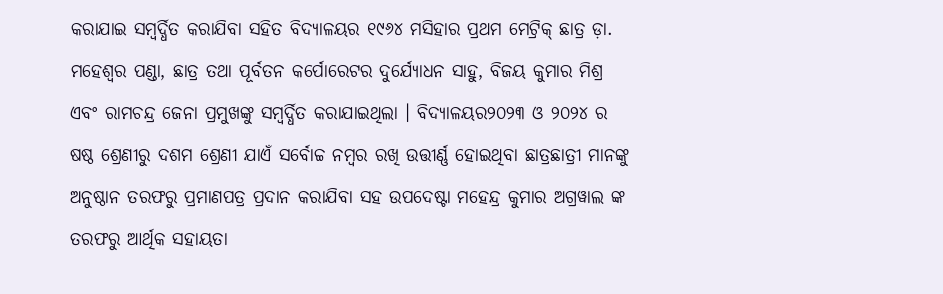କରାଯାଇ ସମ୍ବର୍ଦ୍ଧିତ କରାଯିବା ସହିତ ବିଦ୍ୟାଳୟର ୧୯୬୪ ମସିହାର ପ୍ରଥମ ମେଟ୍ରିକ୍ ଛାତ୍ର ଡ଼ା. ମହେଶ୍ବର ପଣ୍ଡା, ଛାତ୍ର ତଥା ପୂର୍ବତନ କର୍ପୋରେଟର ଦୁର୍ଯ୍ୟୋଧନ ସାହୁ, ବିଜୟ କୁମାର ମିଶ୍ର ଏବଂ ରାମଚନ୍ଦ୍ର ଜେନା ପ୍ରମୁଖଙ୍କୁ ସମ୍ବର୍ଦ୍ଧିତ କରାଯାଇଥିଲା । ବିଦ୍ୟାଳୟର୨୦୨୩ ଓ ୨୦୨୪ ର ଷଷ୍ଠ ଶ୍ରେଣୀରୁ ଦଶମ ଶ୍ରେଣୀ ଯାଏଁ ସର୍ବୋଚ୍ଚ ନମ୍ବର ରଖି ଉତ୍ତୀର୍ଣ୍ଣ ହୋଇଥିବା ଛାତ୍ରଛାତ୍ରୀ ମାନଙ୍କୁ ଅନୁଷ୍ଠାନ ତରଫରୁ ପ୍ରମାଣପତ୍ର ପ୍ରଦାନ କରାଯିବା ସହ ଉପଦେଷ୍ଟା ମହେନ୍ଦ୍ର କୁମାର ଅଗ୍ରୱାଲ ଙ୍କ ତରଫରୁ ଆର୍ଥିକ ସହାୟତା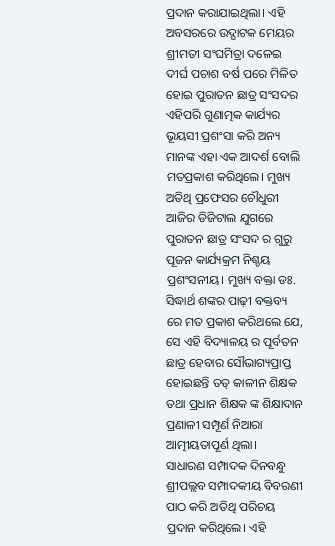ପ୍ରଦାନ କରାଯାଇଥିଲା। ଏହି ଅବସରରେ ଉଦ୍ଘାଟକ ମେୟର ଶ୍ରୀମତୀ ସଂଘମିତ୍ରା ଦଳେଇ ଦୀର୍ଘ ପଚାଶ ବର୍ଷ ପରେ ମିଳିତ ହୋଇ ପୁରାତନ ଛାତ୍ର ସଂସଦର ଏହିପରି ଗୁଣାତ୍ମକ କାର୍ଯ୍ୟର ଭୂୟସୀ ପ୍ରଶଂସା କରି ଅନ୍ୟ ମାନଙ୍କ ଏହା ଏକ ଆଦର୍ଶ ବୋଲି ମତପ୍ରକାଶ କରିଥିଲେ। ମୁଖ୍ୟ ଅତିଥି ପ୍ରଫେସର ଚୌଧୁରୀ ଆଜିର ଡିଜିଟାଲ ଯୁଗରେ ପୁରାତନ ଛାତ୍ର ସଂସଦ ର ଗୁରୁ ପୂଜନ କାର୍ଯ୍ୟକ୍ରମ ନିଶ୍ଚୟ ପ୍ରଶଂସନୀୟ। ମୁଖ୍ୟ ବକ୍ତା ଡଃ. ସିଦ୍ଧାର୍ଥ ଶଙ୍କର ପାଢ଼ୀ ବକ୍ତବ୍ୟ ରେ ମତ ପ୍ରକାଶ କରିଥଲେ ଯେ, ସେ ଏହି ବିଦ୍ୟାଳୟ ର ପୂର୍ବତନ ଛାତ୍ର ହେବାର ସୌଭାଗ୍ୟପ୍ରାପ୍ତ ହୋଇଛନ୍ତି ତତ୍ କାଳୀନ ଶିକ୍ଷକ ତଥା ପ୍ରଧାନ ଶିକ୍ଷକ ଙ୍କ ଶିକ୍ଷାଦାନ ପ୍ରଣାଳୀ ସମ୍ପୂର୍ଣ ନିଆରା ଆତ୍ମୀୟତାପୂର୍ଣ ଥିଲା।
ସାଧାରଣ ସମ୍ପାଦକ ଦିନବନ୍ଧୁ ଶ୍ରୀପଲ୍ଲବ ସମ୍ପାଦକୀୟ ବିବରଣୀ ପାଠ କରି ଅତିଥି ପରିଚୟ ପ୍ରଦାନ କରିଥିଲେ। ଏହି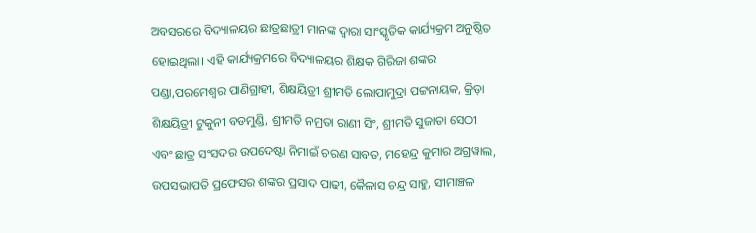ଅବସରରେ ବିଦ୍ୟାଳୟର ଛାତ୍ରଛାତ୍ରୀ ମାନଙ୍କ ଦ୍ବାରା ସାଂସ୍କୃତିକ କାର୍ଯ୍ୟକ୍ରମ ଅନୁଷ୍ଠିତ ହୋଇଥିଲା। ଏହି କାର୍ଯ୍ୟକ୍ରମରେ ବିଦ୍ୟାଳୟର ଶିକ୍ଷକ ଗିରିଜା ଶଙ୍କର ପଣ୍ଡା,ପରମେଶ୍ବର ପାଣିଗ୍ରାହୀ, ଶିକ୍ଷୟିତ୍ରୀ ଶ୍ରୀମତି ଲୋପାମୁଦ୍ରା ପଟ୍ଟନାୟକ, କ୍ରିଡ଼ା ଶିକ୍ଷୟିତ୍ରୀ ଟୁକୁନୀ ବଡମୁଣ୍ଡି, ଶ୍ରୀମତି ନମ୍ରତା ରାଣୀ ସିଂ, ଶ୍ରୀମତି ସୁଜାତା ସେଠୀ ଏବଂ ଛାତ୍ର ସଂସଦର ଉପଦେଷ୍ଟା ନିମାଇଁ ଚରଣ ସାବତ, ମହେନ୍ଦ୍ର କୁମାର ଅଗ୍ରୱାଲ, ଉପସଭାପତି ପ୍ରଫେସର ଶଙ୍କର ପ୍ରସାଦ ପାଢୀ, କୈଳାସ ଚନ୍ଦ୍ର ସାହୁ, ସୀମାଞ୍ଚଳ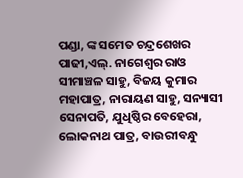ପଣ୍ଡା, ଙ୍କ ସମେତ ଚନ୍ଦ୍ରଶେଖର ପାଢୀ,ଏଲ୍. ନାଗେଶ୍ଵର ରାଓ ସୀମାଞ୍ଚଳ ସାହୁ, ବିଜୟ କୁମାର ମହାପାତ୍ର, ନାରାୟଣ ସାହୁ, ସନ୍ୟାସୀ ସେନାପତି, ଯୁଧିଷ୍ଠିର ବେହେରା, ଲୋକନାଥ ପାତ୍ର, ବାଉରୀବନ୍ଧୁ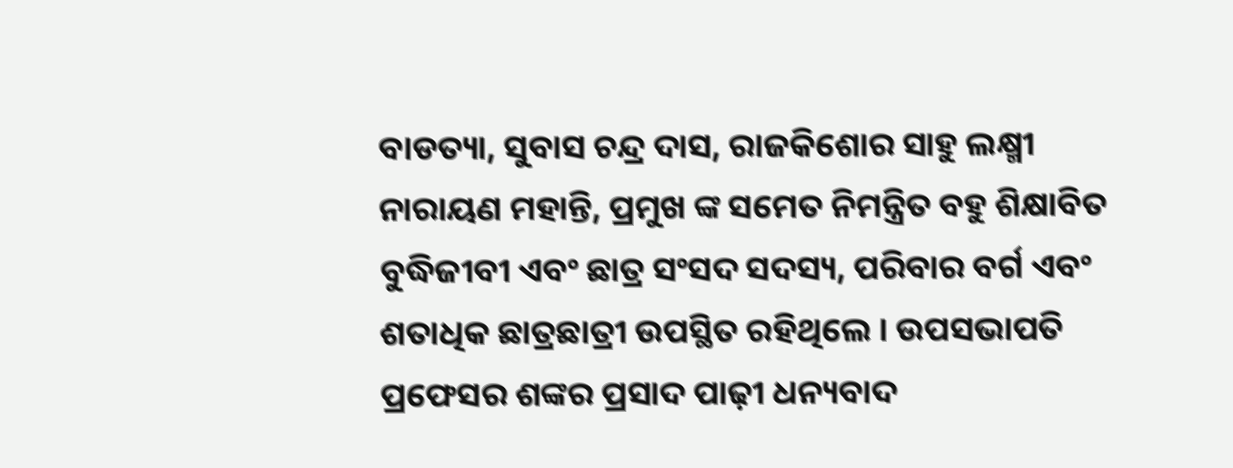ବାଡତ୍ୟା, ସୁବାସ ଚନ୍ଦ୍ର ଦାସ, ରାଜକିଶୋର ସାହୁ ଲକ୍ଷ୍ମୀ ନାରାୟଣ ମହାନ୍ତି, ପ୍ରମୁଖ ଙ୍କ ସମେତ ନିମନ୍ତ୍ରିତ ବହୁ ଶିକ୍ଷାବିତ ବୁଦ୍ଧିଜୀବୀ ଏବଂ ଛାତ୍ର ସଂସଦ ସଦସ୍ୟ, ପରିବାର ବର୍ଗ ଏବଂ ଶତାଧିକ ଛାତ୍ରଛାତ୍ରୀ ଉପସ୍ଥିତ ରହିଥିଲେ । ଉପସଭାପତି ପ୍ରଫେସର ଶଙ୍କର ପ୍ରସାଦ ପାଢ଼ୀ ଧନ୍ୟବାଦ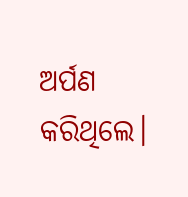ଅର୍ପଣ କରିଥିଲେ।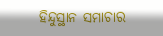ହିନ୍ଦୁସ୍ଥାନ ସମାଚାର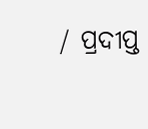/ ପ୍ରଦୀପ୍ତ